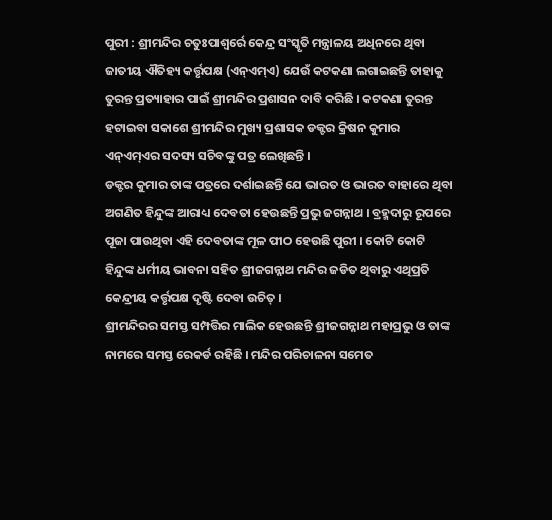ପୁରୀ : ଶ୍ରୀମନ୍ଦିର ଚତୁଃପାଶ୍ୱର୍ରେ କେନ୍ଦ୍ର ସଂସ୍କୃତି ମନ୍ତ୍ରାଳୟ ଅଧିନରେ ଥିବା ଜାତୀୟ ଐତିହ୍ୟ କର୍ତ୍ତୃପକ୍ଷ (ଏନ୍ଏମ୍ଏ) ଯେଉଁ କଟକଣା ଲଗାଇଛନ୍ତି ତାହାକୁ ତୁରନ୍ତ ପ୍ରତ୍ୟାହାର ପାଇଁ ଶ୍ରୀମନ୍ଦିର ପ୍ରଶାସନ ଦାବି କରିଛି । କଟକଣା ତୁରନ୍ତ ହଟାଇବା ସକାଶେ ଶ୍ରୀମନ୍ଦିର ମୁଖ୍ୟ ପ୍ରଶାସକ ଡକ୍ଟର କ୍ରିଷନ କୁମାର ଏନ୍ଏମ୍ଏର ସଦସ୍ୟ ସଚିବଙ୍କୁ ପତ୍ର ଲେଖିଛନ୍ତି ।
ଡକ୍ଟର କୁମାର ତାଙ୍କ ପତ୍ରରେ ଦର୍ଶାଇଛନ୍ତି ଯେ ଭାରତ ଓ ଭାରତ ବାହାରେ ଥିବା ଅଗଣିତ ହିନ୍ଦୁଙ୍କ ଆରାଧ୍ୟ ଦେବତା ହେଉଛନ୍ତି ପ୍ରଭୁ ଜଗନ୍ନାଥ । ବ୍ରହ୍ମଦାରୁ ରୂପରେ ପୂଜା ପାଉଥିବା ଏହି ଦେବତାଙ୍କ ମୂଳ ପୀଠ ହେଉଛି ପୁରୀ । କୋଟି କୋଟି ହିନ୍ଦୁଙ୍କ ଧର୍ମୀୟ ଭାବନା ସହିତ ଶ୍ରୀଜଗନ୍ନାଥ ମନ୍ଦିର ଜଡିତ ଥିବାରୁ ଏଥିପ୍ରତି କେନ୍ଦ୍ରୀୟ କର୍ତ୍ତୃପକ୍ଷ ଦୃଷ୍ଟି ଦେବା ଉଚିତ୍ ।
ଶ୍ରୀମନ୍ଦିରର ସମସ୍ତ ସମ୍ପତ୍ତିର ମାଲିକ ହେଉଛନ୍ତି ଶ୍ରୀଜଗନ୍ନାଥ ମହାପ୍ରଭୁ ଓ ତାଙ୍କ ନାମରେ ସମସ୍ତ ରେକର୍ଡ ରହିଛି । ମନ୍ଦିର ପରିଚାଳନା ସମେତ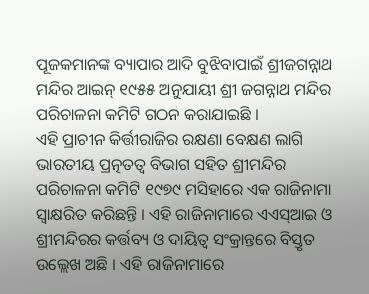ପୂଜକମାନଙ୍କ ବ୍ୟାପାର ଆଦି ବୁଝିବାପାଇଁ ଶ୍ରୀଜଗନ୍ନାଥ ମନ୍ଦିର ଆଇନ୍ ୧୯୫୫ ଅନୁଯାୟୀ ଶ୍ରୀ ଜଗନ୍ନାଥ ମନ୍ଦିର ପରିଚାଳନା କମିଟି ଗଠନ କରାଯାଇଛି ।
ଏହି ପ୍ରାଚୀନ କିର୍ତ୍ତୀରାଜିର ରକ୍ଷଣା ବେକ୍ଷଣ ଲାଗି ଭାରତୀୟ ପ୍ରତ୍ନତତ୍ୱ ବିଭାଗ ସହିତ ଶ୍ରୀମନ୍ଦିର ପରିଚାଳନା କମିଟି ୧୯୭୯ ମସିହାରେ ଏକ ରାଜିନାମା ସ୍ୱାକ୍ଷରିତ କରିଛନ୍ତି । ଏହି ରାଜିନାମାରେ ଏଏସ୍ଆଇ ଓ ଶ୍ରୀମନ୍ଦିରର କର୍ତ୍ତବ୍ୟ ଓ ଦାୟିତ୍ୱ ସଂକ୍ରାନ୍ତରେ ବିସ୍ତୃତ ଉଲ୍ଲେଖ ଅଛି । ଏହି ରାଜିନାମାରେ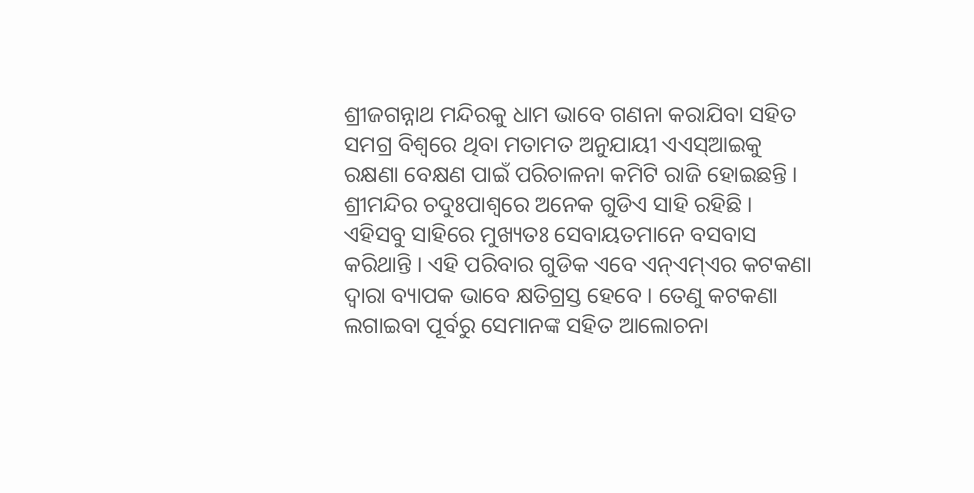ଶ୍ରୀଜଗନ୍ନାଥ ମନ୍ଦିରକୁ ଧାମ ଭାବେ ଗଣନା କରାଯିବା ସହିତ ସମଗ୍ର ବିଶ୍ୱରେ ଥିବା ମତାମତ ଅନୁଯାୟୀ ଏଏସ୍ଆଇକୁ ରକ୍ଷଣା ବେକ୍ଷଣ ପାଇଁ ପରିଚାଳନା କମିଟି ରାଜି ହୋଇଛନ୍ତି ।
ଶ୍ରୀମନ୍ଦିର ଚଦୁଃପାଶ୍ୱରେ ଅନେକ ଗୁଡିଏ ସାହି ରହିଛି । ଏହିସବୁ ସାହିରେ ମୁଖ୍ୟତଃ ସେବାୟତମାନେ ବସବାସ କରିଥାନ୍ତି । ଏହି ପରିବାର ଗୁଡିକ ଏବେ ଏନ୍ଏମ୍ଏର କଟକଣା ଦ୍ୱାରା ବ୍ୟାପକ ଭାବେ କ୍ଷତିଗ୍ରସ୍ତ ହେବେ । ତେଣୁ କଟକଣା ଲଗାଇବା ପୂର୍ବରୁ ସେମାନଙ୍କ ସହିତ ଆଲୋଚନା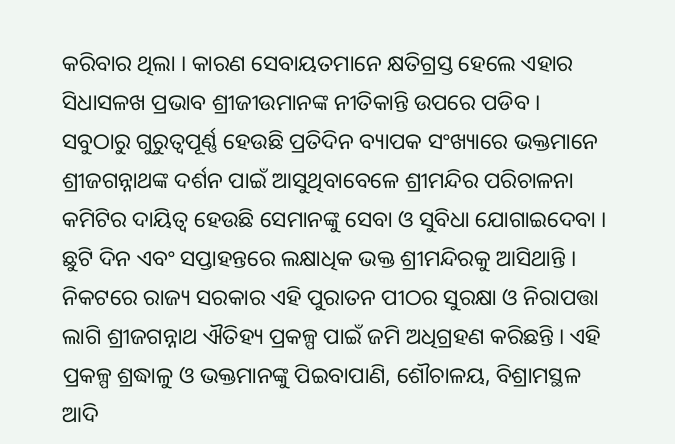କରିବାର ଥିଲା । କାରଣ ସେବାୟତମାନେ କ୍ଷତିଗ୍ରସ୍ତ ହେଲେ ଏହାର ସିଧାସଳଖ ପ୍ରଭାବ ଶ୍ରୀଜୀଉମାନଙ୍କ ନୀତିକାନ୍ତି ଉପରେ ପଡିବ ।
ସବୁଠାରୁ ଗୁରୁତ୍ୱପୂର୍ଣ୍ଣ ହେଉଛି ପ୍ରତିଦିନ ବ୍ୟାପକ ସଂଖ୍ୟାରେ ଭକ୍ତମାନେ ଶ୍ରୀଜଗନ୍ନାଥଙ୍କ ଦର୍ଶନ ପାଇଁ ଆସୁଥିବାବେଳେ ଶ୍ରୀମନ୍ଦିର ପରିଚାଳନା କମିଟିର ଦାୟିତ୍ୱ ହେଉଛି ସେମାନଙ୍କୁ ସେବା ଓ ସୁବିଧା ଯୋଗାଇଦେବା । ଛୁଟି ଦିନ ଏବଂ ସପ୍ତାହନ୍ତରେ ଲକ୍ଷାଧିକ ଭକ୍ତ ଶ୍ରୀମନ୍ଦିରକୁ ଆସିଥାନ୍ତି ।
ନିକଟରେ ରାଜ୍ୟ ସରକାର ଏହି ପୁରାତନ ପୀଠର ସୁରକ୍ଷା ଓ ନିରାପତ୍ତା ଲାଗି ଶ୍ରୀଜଗନ୍ନାଥ ଐତିହ୍ୟ ପ୍ରକଳ୍ପ ପାଇଁ ଜମି ଅଧିଗ୍ରହଣ କରିଛନ୍ତି । ଏହି ପ୍ରକଳ୍ପ ଶ୍ରଦ୍ଧାଳୁ ଓ ଭକ୍ତମାନଙ୍କୁ ପିଇବାପାଣି, ଶୌଚାଳୟ, ବିଶ୍ରାମସ୍ଥଳ ଆଦି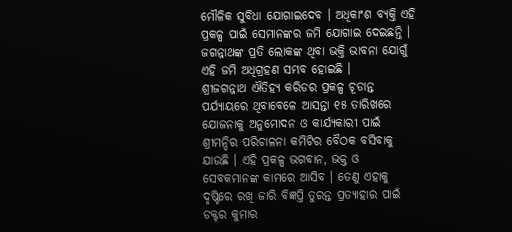ମୌଳିକ ସୁବିଧା ଯୋଗାଇଦେବ । ଅଧିକାଂଶ ବ୍ୟକ୍ତି ଏହି ପ୍ରକଳ୍ପ ପାଇଁ ସେମାନଙ୍କର ଜମି ଯୋଗାଇ ଦେଇଛନ୍ତି । ଜଗନ୍ନାଥଙ୍କ ପ୍ରତି ଲୋକଙ୍କ ଥିବା ଭକ୍ତି ଭାବନା ଯୋଗୁଁ ଏହି ଜମି ଅଧିଗ୍ରହଣ ସମ୍ଭବ ହୋଇଛି ।
ଶ୍ରୀଜଗନ୍ନାଥ ଐତିହ୍ୟ କରିଡର ପ୍ରକଳ୍ପ ଚୂଡାନ୍ତ ପର୍ଯ୍ୟାୟରେ ଥିବାବେଳେ ଆସନ୍ତା ୧୫ ତାରିଖରେ ଯୋଜନାକୁ ଅନୁମୋଦନ ଓ କାର୍ଯ୍ୟକାରୀ ପାଇଁ ଶ୍ରୀମନ୍ଦିର ପରିଚାଳନା କମିଟିର ବୈଠକ ବସିବାକୁ ଯାଉଛି । ଏହି ପ୍ରକଳ୍ପ ଭଗବାନ, ଭକ୍ତ ଓ ସେବକମାନଙ୍କ କାମରେ ଆସିବ । ତେଣୁ ଏହାକୁ ଦୃଷ୍ଟିରେ ରଖି ଜାରି ବିଜ୍ଞପ୍ତି ତୁରନ୍ତ ପ୍ରତ୍ୟାହାର ପାଇଁ ଡକ୍ଟର କୁମାର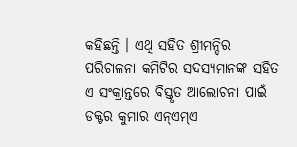କହିଛନ୍ତି । ଏଥି ସହିତ ଶ୍ରୀମନ୍ଦିର ପରିଚାଳନା କମିଟିର ସଦସ୍ୟମାନଙ୍କ ସହିତ ଏ ସଂକ୍ରାନ୍ତରେ ବିସ୍ତୃତ ଆଲୋଚନା ପାଇଁ ଡକ୍ଟର କୁମାର ଏନ୍ଏମ୍ଏ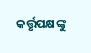କର୍ତ୍ତୃପକ୍ଷଙ୍କୁ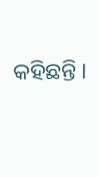କହିଛନ୍ତି ।